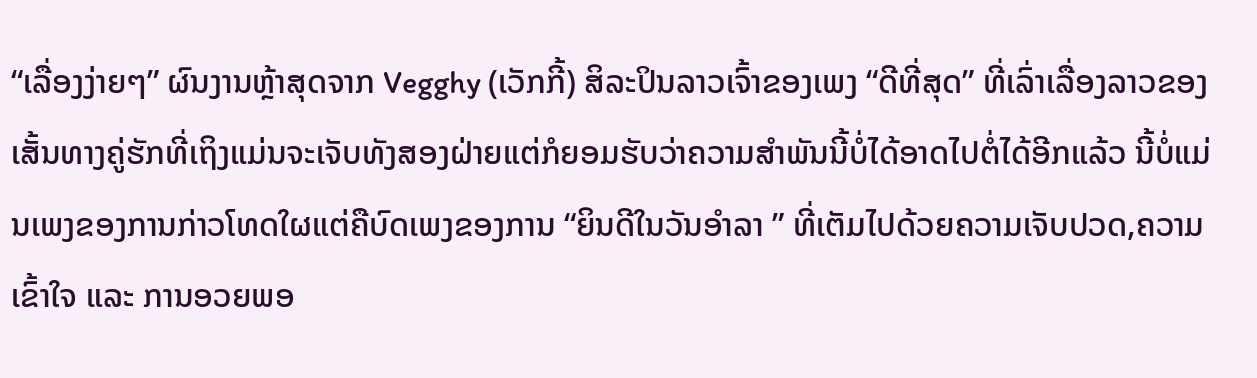“ເລື່ອງງ່າຍໆ” ຜົນງານຫຼ້າສຸດຈາກ Vegghy (ເວັກກີ້) ສິລະປິນລາວເຈົ້າຂອງເພງ “ດີທີ່ສຸດ” ທີ່ເລົ່າເລື່ອງລາວຂອງເສັ້ນທາງຄູ່ຮັກທີ່ເຖິງແມ່ນຈະເຈັບທັງສອງຝ່າຍແຕ່ກໍຍອມຮັບວ່າຄວາມສຳພັນນີ້ບໍ່ໄດ້ອາດໄປຕໍ່ໄດ້ອີກແລ້ວ ນີ້ບໍ່ແມ່ນເພງຂອງການກ່າວໂທດໃຜແຕ່ຄືບົດເພງຂອງການ “ຍິນດີໃນວັນອຳລາ ” ທີ່ເຕັມໄປດ້ວຍຄວາມເຈັບປວດ,ຄວາມເຂົ້າໃຈ ແລະ ການອວຍພອ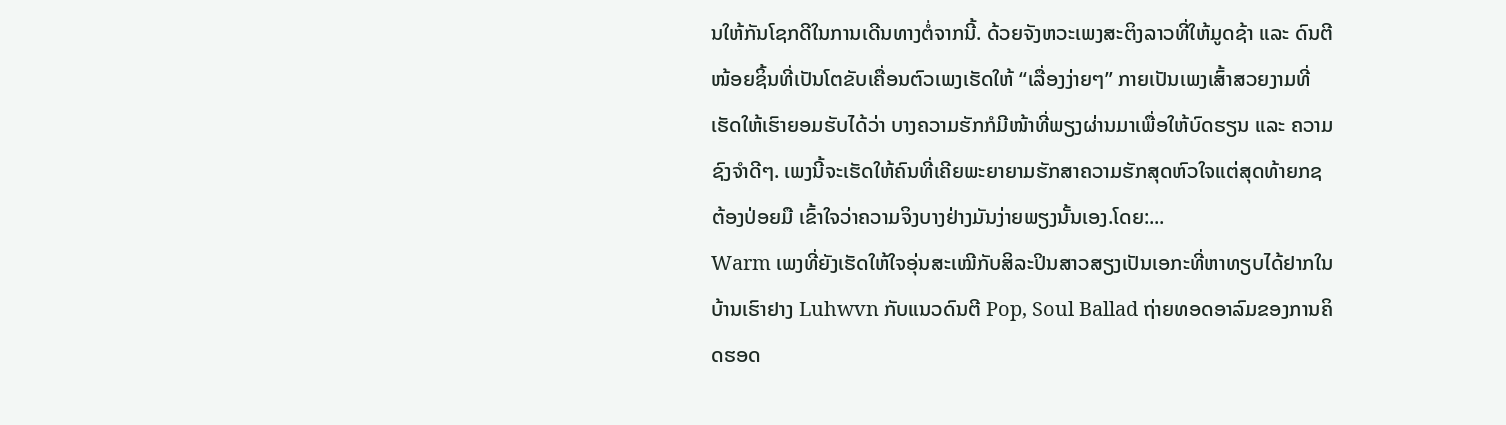ນໃຫ້ກັນໂຊກດີໃນການເດີນທາງຕໍ່ຈາກນີ້. ດ້ວຍຈັງຫວະເພງສະຕິງລາວທີ່ໃຫ້ມູດຊ້າ ແລະ ດົນຕີໜ້ອຍຊິ້ນທີ່ເປັນໂຕຂັບເຄື່ອນຕົວເພງເຮັດໃຫ້ “ເລື່ອງງ່າຍໆ” ກາຍເປັນເພງເສົ້າສວຍງາມທີ່ເຮັດໃຫ້ເຮົາຍອມຮັບໄດ້ວ່າ ບາງຄວາມຮັກກໍມີໜ້າທີ່ພຽງຜ່ານມາເພື່ອໃຫ້ບົດຮຽນ ແລະ ຄວາມຊົງຈຳດີໆ. ເພງນີ້ຈະເຮັດໃຫ້ຄົນທີ່ເຄີຍພະຍາຍາມຮັກສາຄວາມຮັກສຸດຫົວໃຈແຕ່ສຸດທ້າຍກຊຕ້ອງປ່ອຍມື ເຂົ້າໃຈວ່າຄວາມຈິງບາງຢ່າງມັນງ່າຍພຽງນັ້ນເອງ.ໂດຍ:...
Warm ເພງທີ່ຍັງເຮັດໃຫ້ໃຈອຸ່ນສະເໝີກັບສິລະປິນສາວສຽງເປັນເອກະທີ່ຫາທຽບໄດ້ຢາກໃນບ້ານເຮົາຢາງ Luhwvn ກັບແນວດົນຕີ Pop, Soul Ballad ຖ່າຍທອດອາລົມຂອງການຄິດຮອດ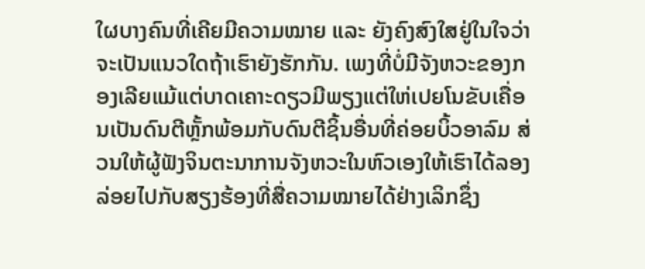ໃຜບາງຄົນທີ່ເຄີຍມີຄວາມໝາຍ ແລະ ຍັງຄົງສົງໃສຢູ່ໃນໃຈວ່າຈະເປັນແນວໃດຖ້າເຮົາຍັງຮັກກັນ. ເພງທີ່ບໍ່ມີຈັງຫວະຂອງກອງເລີຍແມ້ແຕ່ບາດເຄາະດຽວມີພຽງແຕ່ໃຫ່ເປຍໂນຂັບເຄື່ອນເປັນດົນຕີຫຼັ້ກພ້ອມກັບດົນຕີຊິ້ນອື່ນທີ່ຄ່ອຍບິ້ວອາລົມ ສ່ວນໃຫ້ຜູ້ຟັງຈິນຕະນາການຈັງຫວະໃນຫົວເອງໃຫ້ເຮົາໄດ້ລອງລ່ອຍໄປກັບສຽງຮ້ອງທີ່ສື່ຄວາມໝາຍໄດ້ຢ່າງເລິກຊຶ່ງ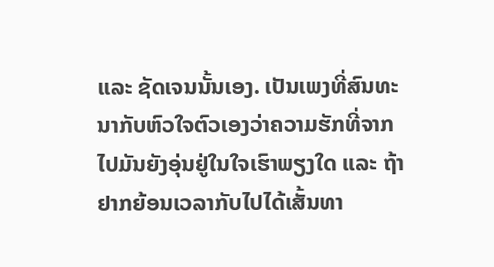ແລະ ຊັດເຈນນັ້ນເອງ. ເປັນເພງທີ່ສົນທະນາກັບຫົວໃຈຕົວເອງວ່າຄວາມຮັກທີ່ຈາກໄປມັນຍັງອຸ່ນຢູ່ໃນໃຈເຮົາພຽງໃດ ແລະ ຖ້າຢາກຍ້ອນເວລາກັບໄປໄດ້ເສັ້ນທາ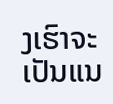ງເຮົາຈະເປັນແນ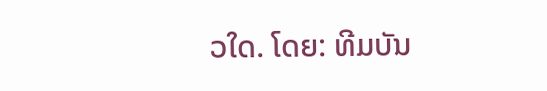ວໃດ. ໂດຍ: ທີມບັນ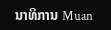ນາທິການ Muan